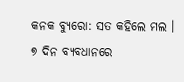କନକ ବ୍ୟୁରୋ: ସତ କହିଲେ ମଲ । ୭ ଦିନ ବ୍ୟବଧାନରେ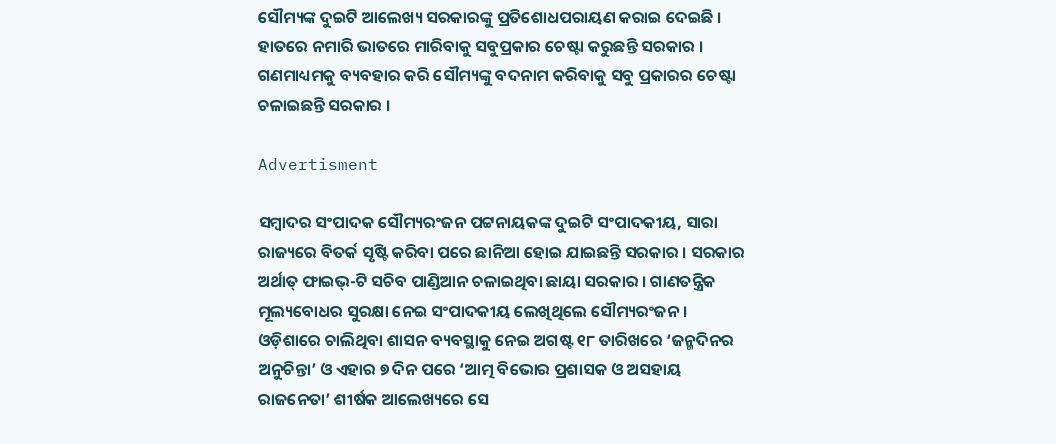ସୌମ୍ୟଙ୍କ ଦୁଇଟି ଆଲେଖ୍ୟ ସରକାରଙ୍କୁ ପ୍ରତିଶୋଧପରାୟଣ କରାଇ ଦେଇଛି । ହାତରେ ନମାରି ଭାତରେ ମାରିବାକୁ ସବୁପ୍ରକାର ଚେଷ୍ଟା କରୁଛନ୍ତି ସରକାର । ଗଣମାଧ୍ୟମକୁ ବ୍ୟବହାର କରି ସୌମ୍ୟଙ୍କୁ ବଦନାମ କରିବାକୁ ସବୁ ପ୍ରକାରର ଚେଷ୍ଟା ଚଳାଇଛନ୍ତି ସରକାର ।

Advertisment

ସମ୍ବାଦର ସଂପାଦକ ସୌମ୍ୟରଂଜନ ପଟ୍ଟନାୟକଙ୍କ ଦୁଇଟି ସଂପାଦକୀୟ, ସାରା ରାଜ୍ୟରେ ବିତର୍କ ସୃଷ୍ଟି କରିବା ପରେ ଛାନିଆ ହୋଇ ଯାଇଛନ୍ତି ସରକାର । ସରକାର ଅର୍ଥାତ୍ ଫାଇଭ୍-ଟି ସଚିବ ପାଣ୍ଡିଆନ ଚଳାଇଥିବା ଛାୟା ସରକାର । ଗାଣତନ୍ତ୍ରିକ ମୂଲ୍ୟବୋଧର ସୁରକ୍ଷା ନେଇ ସଂପାଦକୀୟ ଲେଖିଥିଲେ ସୌମ୍ୟରଂଜନ । ଓଡ଼ିଶାରେ ଚାଲିଥିବା ଶାସନ ବ୍ୟବସ୍ଥାକୁ ନେଇ ଅଗଷ୍ଟ ୧୮ ତାରିଖରେ ‘ଜନ୍ମଦିନର ଅନୁଚିନ୍ତା’ ଓ ଏହାର ୭ ଦିନ ପରେ ‘ଆତ୍ମ ବିଭୋର ପ୍ରଶାସକ ଓ ଅସହାୟ ରାଜନେତା’ ଶୀର୍ଷକ ଆଲେଖ୍ୟରେ ସେ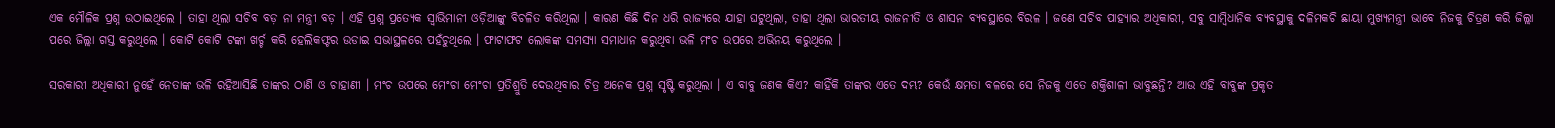ଏକ ମୌଳିକ ପ୍ରଶ୍ନ ଉଠାଇଥିଲେ । ତାହା ଥିଲା ସଚିବ ବଡ଼ ନା ମନ୍ତ୍ରୀ ବଡ଼ । ଏହି ପ୍ରଶ୍ନ ପ୍ରତ୍ୟେକ ସ୍ୱାଭିମାନୀ ଓଡ଼ିଆଙ୍କୁ ବିଚଳିତ କରିଥିଲା । କାରଣ କିଛି ଦିନ ଧରି ରାଜ୍ୟରେ ଯାହା ଘଟୁଥିଲା, ତାହା ଥିଲା ଭାରତୀୟ ରାଜନୀତି ଓ ଶାସନ ବ୍ୟବସ୍ଥାରେ ବିରଳ । ଜଣେ ସଚିବ ପାହ୍ୟାର ଅଧିକାରୀ, ସବୁ ସାମ୍ବିଧାନିକ ବ୍ୟବସ୍ଥାକୁ ଦଳିମକଚି ଛାୟା ମୁଖ୍ୟମନ୍ତ୍ରୀ ଭାବେ ନିଜକୁ ଚିତ୍ରଣ କରି ଜିଲ୍ଲା ପରେ ଜିଲ୍ଲା ଗସ୍ତ କରୁଥିଲେ । କୋଟି କୋଟି ଟଙ୍କା ଖର୍ଚ୍ଚ କରି ହେଲିକଫ୍ଟର ଉଡାଇ ସଭାସ୍ଥଳରେ ପହଁଚୁଥିଲେ । ଫାଟାଫଟ ଲୋକଙ୍କ ସମସ୍ୟା ସମାଧାନ କରୁଥିବା ଭଳି ମଂଚ ଉପରେ ଅଭିନୟ କରୁଥିଲେ ।

ସରକାରୀ ଅଧିକାରୀ ନୁହେଁ ନେତାଙ୍କ ଭଳି ରହିଆସିଛି ତାଙ୍କର ଠାଣି ଓ ଚାହାଣୀ । ମଂଚ ଉପରେ ମେଂଚା ମେଂଚା ପ୍ରତିଶ୍ରୁତି ଦେଉଥିବାର ଚିତ୍ର ଅନେକ ପ୍ରଶ୍ନ ସୃଷ୍ଟି କରୁଥିଲା । ଏ ବାବୁ ଜଣକ କିଏ? କାହିଁକି ତାଙ୍କର ଏତେ ଦମ୍ଭ? କେଉଁ କ୍ଷମତା ବଳରେ ସେ ନିଜକୁ ଏତେ ଶକ୍ତିଶାଳୀ ଭାବୁଛନ୍ତି? ଆଉ ଏହି ବାବୁଙ୍କ ପ୍ରକୃତ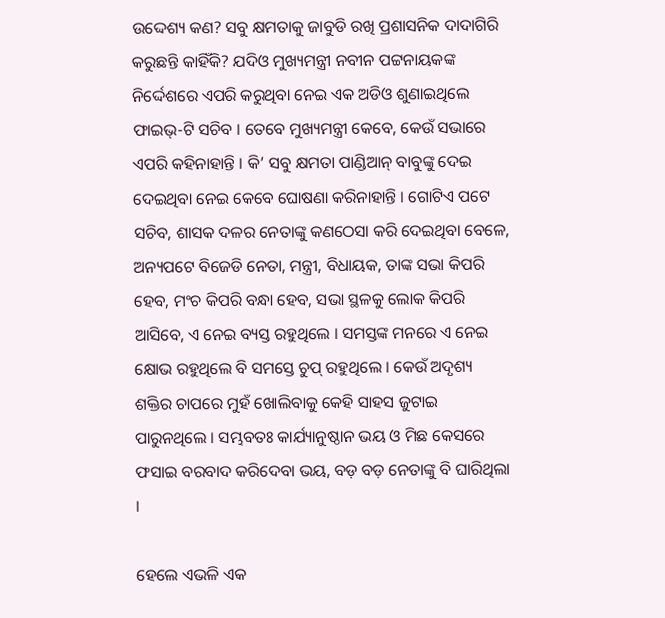ଉଦ୍ଦେଶ୍ୟ କଣ? ସବୁ କ୍ଷମତାକୁ ଜାବୁଡି ରଖି ପ୍ରଶାସନିକ ଦାଦାଗିରି କରୁଛନ୍ତି କାହିଁକି? ଯଦିଓ ମୁଖ୍ୟମନ୍ତ୍ରୀ ନବୀନ ପଟ୍ଟନାୟକଙ୍କ ନିର୍ଦ୍ଦେଶରେ ଏପରି କରୁଥିବା ନେଇ ଏକ ଅଡିଓ ଶୁଣାଇଥିଲେ ଫାଇଭ୍-ଟି ସଚିବ । ତେବେ ମୁଖ୍ୟମନ୍ତ୍ରୀ କେବେ, କେଉଁ ସଭାରେ ଏପରି କହିନାହାନ୍ତି । କି’ ସବୁ କ୍ଷମତା ପାଣ୍ଡିଆନ୍ ବାବୁଙ୍କୁ ଦେଇ ଦେଇଥିବା ନେଇ କେବେ ଘୋଷଣା କରିନାହାନ୍ତି । ଗୋଟିଏ ପଟେ ସଚିବ, ଶାସକ ଦଳର ନେତାଙ୍କୁ କଣଠେସା କରି ଦେଇଥିବା ବେଳେ, ଅନ୍ୟପଟେ ବିଜେଡି ନେତା, ମନ୍ତ୍ରୀ, ବିଧାୟକ, ତାଙ୍କ ସଭା କିପରି ହେବ, ମଂଚ କିପରି ବନ୍ଧା ହେବ, ସଭା ସ୍ଥଳକୁ ଲୋକ କିପରି ଆସିବେ, ଏ ନେଇ ବ୍ୟସ୍ତ ରହୁଥିଲେ । ସମସ୍ତଙ୍କ ମନରେ ଏ ନେଇ କ୍ଷୋଭ ରହୁଥିଲେ ବି ସମସ୍ତେ ଚୁପ୍ ରହୁଥିଲେ । କେଉଁ ଅଦୃଶ୍ୟ ଶକ୍ତିର ଚାପରେ ମୁହଁ ଖୋଲିବାକୁ କେହି ସାହସ ଜୁଟାଇ ପାରୁନଥିଲେ । ସମ୍ଭବତଃ କାର୍ଯ୍ୟାନୁଷ୍ଠାନ ଭୟ ଓ ମିଛ କେସରେ ଫସାଇ ବରବାଦ କରିଦେବା ଭୟ, ବଡ଼ ବଡ଼ ନେତାଙ୍କୁ ବି ଘାରିଥିଲା ।

ହେଲେ ଏଭଳି ଏକ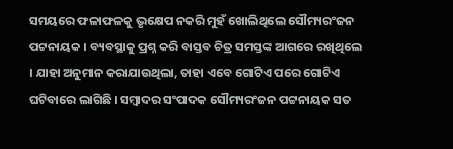ସମୟରେ ଫଳାଫଳକୁ ଭୃକ୍ଷେପ ନକରି ମୁହଁ ଖୋଲିଥିଲେ ସୌମ୍ୟରଂଜନ ପଟ୍ଟନାୟକ । ବ୍ୟବସ୍ଥାକୁ ପ୍ରଶ୍ନ କରି ବାସ୍ତବ ଚିତ୍ର ସମସ୍ତଙ୍କ ଆଗରେ ରଖିଥିଲେ । ଯାହା ଅନୁମାନ କରାଯାଉଥିଲା, ତାହା ଏବେ ଗୋଟିଏ ପରେ ଗୋଟିଏ ଘଟିବାରେ ଲାଗିଛି । ସମ୍ବାଦର ସଂପାଦକ ସୌମ୍ୟରଂଜନ ପଟ୍ଟନାୟକ ସତ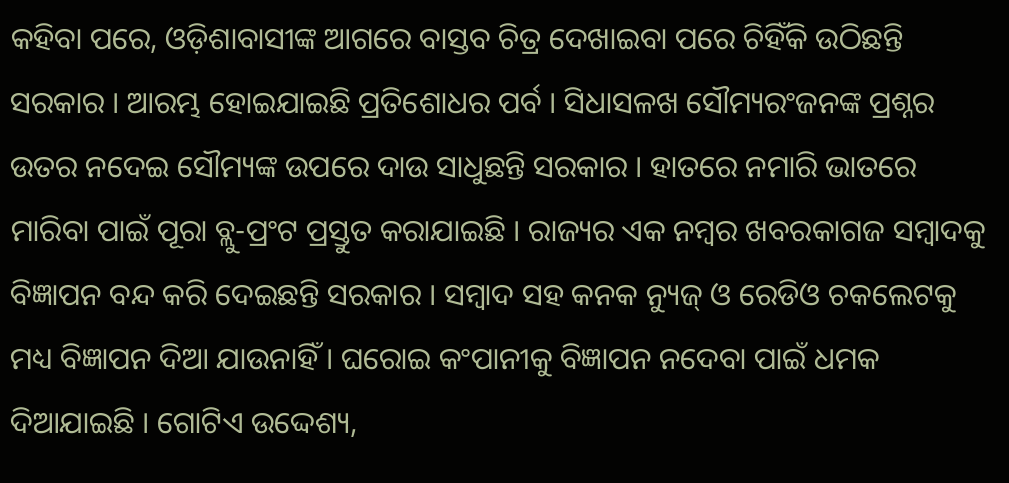କହିବା ପରେ, ଓଡ଼ିଶାବାସୀଙ୍କ ଆଗରେ ବାସ୍ତବ ଚିତ୍ର ଦେଖାଇବା ପରେ ଚିହିଁକି ଉଠିଛନ୍ତି ସରକାର । ଆରମ୍ଭ ହୋଇଯାଇଛି ପ୍ରତିଶୋଧର ପର୍ବ । ସିଧାସଳଖ ସୌମ୍ୟରଂଜନଙ୍କ ପ୍ରଶ୍ନର ଉତର ନଦେଇ ସୌମ୍ୟଙ୍କ ଉପରେ ଦାଉ ସାଧୁଛନ୍ତି ସରକାର । ହାତରେ ନମାରି ଭାତରେ ମାରିବା ପାଇଁ ପୂରା ବ୍ଲୁ-ପ୍ରଂଟ ପ୍ରସ୍ତୁତ କରାଯାଇଛି । ରାଜ୍ୟର ଏକ ନମ୍ବର ଖବରକାଗଜ ସମ୍ବାଦକୁ ବିଜ୍ଞାପନ ବନ୍ଦ କରି ଦେଇଛନ୍ତି ସରକାର । ସମ୍ବାଦ ସହ କନକ ନ୍ୟୁଜ୍ ଓ ରେଡିଓ ଚକଲେଟକୁ ମଧ୍ୟ ବିଜ୍ଞାପନ ଦିଆ ଯାଉନାହିଁ । ଘରୋଇ କଂପାନୀକୁ ବିଜ୍ଞାପନ ନଦେବା ପାଇଁ ଧମକ ଦିଆଯାଇଛି । ଗୋଟିଏ ଉଦ୍ଦେଶ୍ୟ,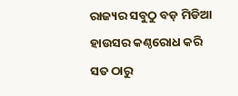ରାଜ୍ୟର ସବୁଠୁ ବଡ଼ ମିଡିଆ ହାଉସର କଣ୍ଠରୋଧ କରି ସତ ଠାରୁ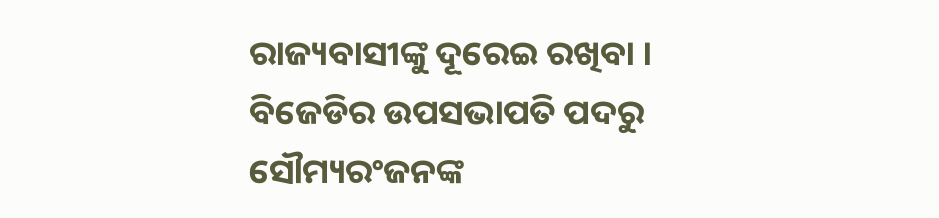ରାଜ୍ୟବାସୀଙ୍କୁ ଦୂରେଇ ରଖିବା । ବିଜେଡିର ଉପସଭାପତି ପଦରୁ ସୌମ୍ୟରଂଜନଙ୍କ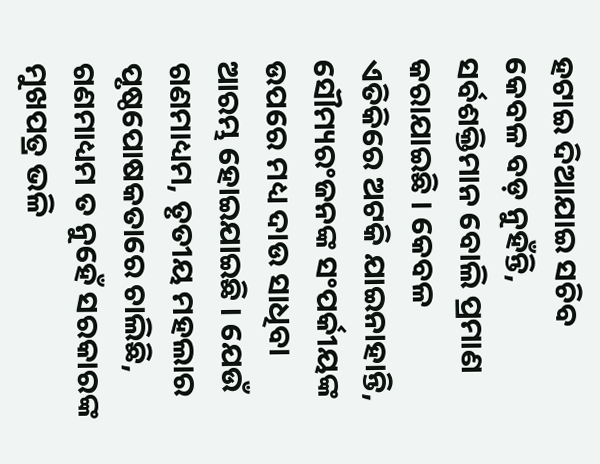ହଟାଇ ଦିଆଯାଇ ସଚିବ କେବଳ ବଡ଼ ନୁହଁନ୍ତି, ସର୍ବଶକ୍ତିମାନ ବୋଲି ପ୍ରମାଣ କରାଯାଇଛି । କେବଳ ଏତିକିରେ ଅଟକି ଯାଇନାହାନ୍ତି, ସୌମ୍ୟରଂଜନଙ୍କ ସଂପର୍କୀୟଙ୍କ ଉପରେ ମଧ୍ୟ ଦାଉ ସାଧିବା ଆରମ୍ଭ ହୋଇଯାଇଛି । ଯେଉଁ ଗଣମାଧ୍ୟମ, ତୃତୀୟ ମହଲାର ପୃଷ୍ଠପୋଷକତାରେ ଚାଲିଛି, ଗଣମାଧ୍ୟମ ତ ନୁହେଁ ସରକାରଙ୍କ ମୁଖପତ୍ର ଭଳି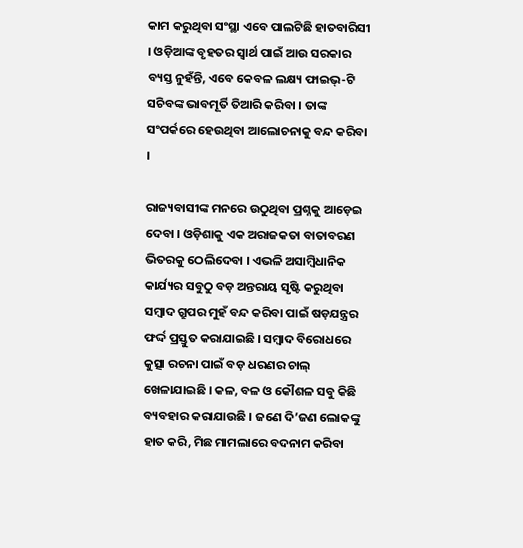କାମ କରୁଥିବା ସଂସ୍ଥା ଏବେ ପାଲଟିଛି ହାତବାରିସୀ । ଓଡ଼ିଆଙ୍କ ବୃହତର ସ୍ୱାର୍ଥ ପାଇଁ ଆଉ ସରକାର ବ୍ୟସ୍ତ ନୁହଁନ୍ତି, ଏବେ କେବଳ ଲକ୍ଷ୍ୟ ଫାଇଭ୍-ଟି ସଚିବଙ୍କ ଭାବମୂର୍ତି ତିଆରି କରିବା । ତାଙ୍କ ସଂପର୍କରେ ହେଉଥିବା ଆଲୋଚନାକୁ ବନ୍ଦ କରିବା ।

ରାଜ୍ୟବାସୀଙ୍କ ମନରେ ଉଠୁଥିବା ପ୍ରଶ୍ନକୁ ଆଡ଼େଇ ଦେବା । ଓଡ଼ିଶାକୁ ଏକ ଅରାଜକତା ବାତାବରଣ ଭିତରକୁ ଠେଲିଦେବା । ଏଭଳି ଅସାମ୍ବିଧାନିକ କାର୍ଯ୍ୟର ସବୁଠୁ ବଡ଼ ଅନ୍ତରାୟ ସୃଷ୍ଟି କରୁଥିବା ସମ୍ବାଦ ଗ୍ରୁପର ମୁହଁ ବନ୍ଦ କରିବା ପାଇଁ ଷଡ଼ଯନ୍ତ୍ରର ଫର୍ଦ୍ଦ ପ୍ରସ୍ତୁତ କରାଯାଇଛି । ସମ୍ବାଦ ବିରୋଧରେ କୁତ୍ସା ରଚନା ପାଇଁ ବଡ଼ ଧରଣର ଚାଲ୍ ଖେଳାଯାଇଛି । କଳ, ବଳ ଓ କୌଶଳ ସବୁ କିଛି ବ୍ୟବହାର କରାଯାଉଛି । ଜଣେ ଦି’ଜଣ ଲୋକଙ୍କୁ ହାତ କରି, ମିଛ ମାମଲାରେ ବଦନାମ କରିବା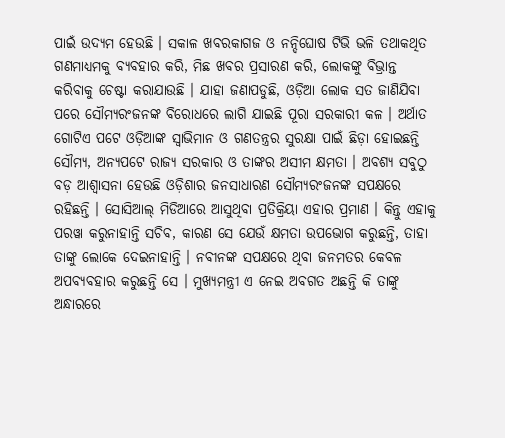ପାଇଁ ଉଦ୍ୟମ ହେଉଛି । ସକାଳ ଖବରକାଗଜ ଓ ନନ୍ଦିଘୋଷ ଟିଭି ଭଳି ତଥାକଥିତ ଗଣମାଧ୍ୟମକୁ ବ୍ୟବହାର କରି, ମିଛ ଖବର ପ୍ରସାରଣ କରି, ଲୋକଙ୍କୁ ବିଭ୍ରାନ୍ତ କରିବାକୁ ଚେଷ୍ଟା କରାଯାଉଛି । ଯାହା ଜଣାପଡୁଛି, ଓଡ଼ିଆ ଲୋକ ସତ ଜାଣିଯିବା ପରେ ସୌମ୍ୟରଂଜନଙ୍କ ବିରୋଧରେ ଲାଗି ଯାଇଛି ପୂରା ସରକାରୀ କଳ । ଅର୍ଥାତ ଗୋଟିଏ ପଟେ ଓଡ଼ିଆଙ୍କ ସ୍ୱାଭିମାନ ଓ ଗଣତନ୍ତ୍ରର ସୁରକ୍ଷା ପାଇଁ ଛିଡ଼ା ହୋଇଛନ୍ତି ସୌମ୍ୟ, ଅନ୍ୟପଟେ ରାଜ୍ୟ ସରକାର ଓ ତାଙ୍କର ଅସୀମ କ୍ଷମତା । ଅବଶ୍ୟ ସବୁଠୁ ବଡ଼ ଆଶ୍ୱାସନା ହେଉଛି ଓଡ଼ିଶାର ଜନସାଧାରଣ ସୌମ୍ୟରଂଜନଙ୍କ ସପକ୍ଷରେ ରହିଛନ୍ତି । ସୋସିଆଲ୍ ମିଡିଆରେ ଆସୁଥିବା ପ୍ରତିକ୍ରିୟା ଏହାର ପ୍ରମାଣ । କିନ୍ତୁ ଏହାକୁ ପରୱା କରୁନାହାନ୍ତି ସଚିବ, କାରଣ ସେ ଯେଉଁ କ୍ଷମତା ଉପଭୋଗ କରୁଛନ୍ତି, ତାହା ତାଙ୍କୁ ଲୋକେ ଦେଇନାହାନ୍ତି । ନବୀନଙ୍କ ସପକ୍ଷରେ ଥିବା ଜନମତର କେବଳ ଅପବ୍ୟବହାର କରୁଛନ୍ତି ସେ । ମୁଖ୍ୟମନ୍ତ୍ରୀ ଏ ନେଇ ଅବଗତ ଅଛନ୍ତି କି ତାଙ୍କୁ ଅନ୍ଧାରରେ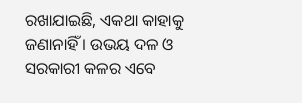ରଖାଯାଇଛି, ଏକଥା କାହାକୁ ଜଣାନାହିଁ । ଉଭୟ ଦଳ ଓ ସରକାରୀ କଳର ଏବେ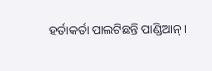ହର୍ତାକର୍ତା ପାଲଟିଛନ୍ତି ପାଣ୍ଡିଆନ୍ ।